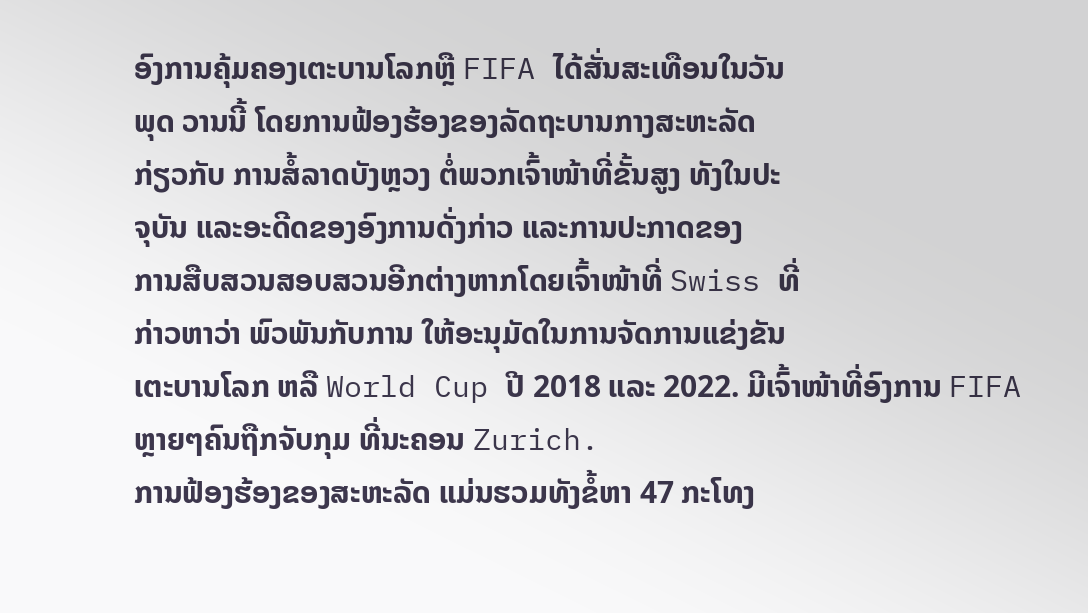ອົງການຄຸ້ມຄອງເຕະບານໂລກຫຼື FIFA ໄດ້ສັ່ນສະເທືອນໃນວັນ
ພຸດ ວານນີ້ ໂດຍການຟ້ອງຮ້ອງຂອງລັດຖະບານກາງສະຫະລັດ
ກ່ຽວກັບ ການສໍ້ລາດບັງຫຼວງ ຕໍ່ພວກເຈົ້າໜ້າທີ່ຂັ້ນສູງ ທັງໃນປະ
ຈຸບັນ ແລະອະດີດຂອງອົງການດັ່ງກ່າວ ແລະການປະກາດຂອງ
ການສືບສວນສອບສວນອີກຕ່າງຫາກໂດຍເຈົ້າໜ້າທີ່ Swiss ທີ່
ກ່າວຫາວ່າ ພົວພັນກັບການ ໃຫ້ອະນຸມັດໃນການຈັດການແຂ່ງຂັນ
ເຕະບານໂລກ ຫລື World Cup ປີ 2018 ແລະ 2022. ມີເຈົ້າໜ້າທີ່ອົງການ FIFA
ຫຼາຍໆຄົນຖືກຈັບກຸມ ທີ່ນະຄອນ Zurich.
ການຟ້ອງຮ້ອງຂອງສະຫະລັດ ແມ່ນຮວມທັງຂໍ້ຫາ 47 ກະໂທງ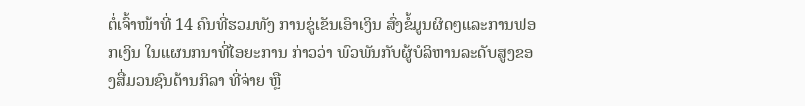ຕໍ່ເຈົ້າໜ້າທີ່ 14 ຄົນທີ່ຮວມທັງ ການຂູ່ເຂັນເອົາເງິນ ສົ່ງຂໍ້ມູນຜິດໆແລະການຟອກເງິນ ໃນແຜນກນາທີ່ໄອຍະການ ກ່າວວ່າ ພົວພັນກັບຜູ້ບໍລິຫານລະດັບສູງຂອງສື່ມວນຊົນດ້ານກິລາ ທີ່ຈ່າຍ ຫຼື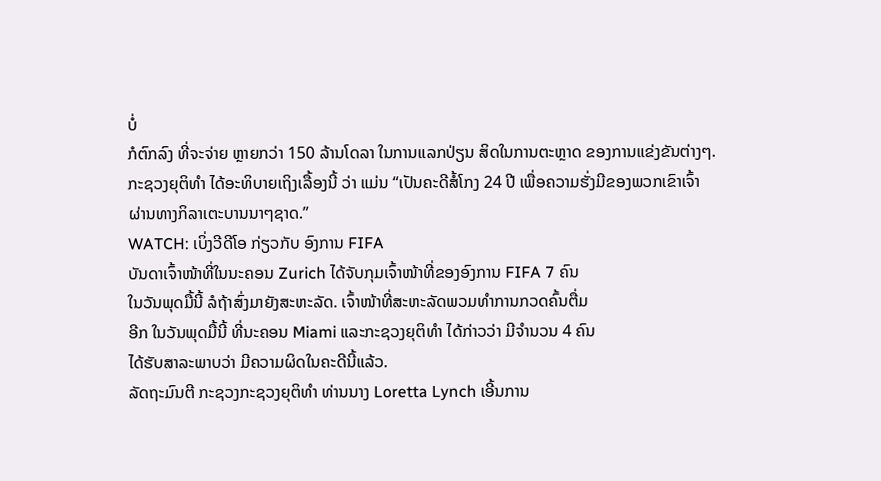ບໍ່
ກໍຕົກລົງ ທີ່ຈະຈ່າຍ ຫຼາຍກວ່າ 150 ລ້ານໂດລາ ໃນການແລກປ່ຽນ ສິດໃນການຕະຫຼາດ ຂອງການແຂ່ງຂັນຕ່າງໆ.
ກະຊວງຍຸຕິທຳ ໄດ້ອະທິບາຍເຖິງເລື້ອງນີ້ ວ່າ ແມ່ນ “ເປັນຄະດີສໍ້ໂກງ 24 ປີ ເພື່ອຄວາມຮັ່ງມີຂອງພວກເຂົາເຈົ້າ ຜ່ານທາງກິລາເຕະບານນາໆຊາດ.”
WATCH: ເບິ່ງວີດີໂອ ກ່ຽວກັບ ອົງການ FIFA
ບັນດາເຈົ້າໜ້າທີ່ໃນນະຄອນ Zurich ໄດ້ຈັບກຸມເຈົ້າໜ້າທີ່ຂອງອົງການ FIFA 7 ຄົນ
ໃນວັນພຸດມື້ນີ້ ລໍຖ້າສົ່ງມາຍັງສະຫະລັດ. ເຈົ້າໜ້າທີ່ສະຫະລັດພວມທຳການກວດຄົ້ນຕື່ມ
ອີກ ໃນວັນພຸດມື້ນີ້ ທີ່ນະຄອນ Miami ແລະກະຊວງຍຸຕິທຳ ໄດ້ກ່າວວ່າ ມີຈຳນວນ 4 ຄົນ
ໄດ້ຮັບສາລະພາບວ່າ ມີຄວາມຜິດໃນຄະດີນີ້ແລ້ວ.
ລັດຖະມົນຕີ ກະຊວງກະຊວງຍຸຕິທຳ ທ່ານນາງ Loretta Lynch ເອີ້ນການ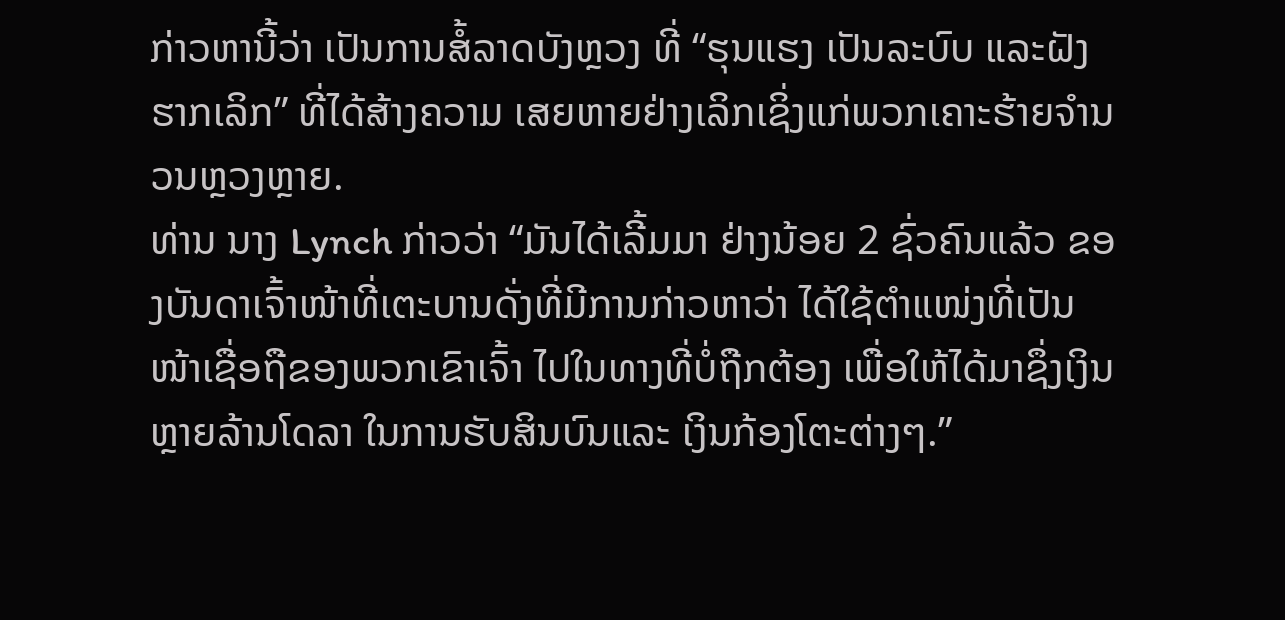ກ່າວຫານີ້ວ່າ ເປັນການສໍ້ລາດບັງຫຼວງ ທີ່ “ຮຸນແຮງ ເປັນລະບົບ ແລະຝັງຮາກເລິກ” ທີ່ໄດ້ສ້າງຄວາມ ເສຍຫາຍຢ່າງເລິກເຊິ່ງແກ່ພວກເຄາະຮ້າຍຈຳນວນຫຼວງຫຼາຍ.
ທ່ານ ນາງ Lynch ກ່າວວ່າ “ມັນໄດ້ເລີ້ມມາ ຢ່າງນ້ອຍ 2 ຊົ່ວຄົນແລ້ວ ຂອງບັນດາເຈົ້າໜ້າທີ່ເຕະບານດັ່ງທີ່ມີການກ່າວຫາວ່າ ໄດ້ໃຊ້ຕຳແໜ່ງທີ່ເປັນໜ້າເຊື່ອຖືຂອງພວກເຂົາເຈົ້າ ໄປໃນທາງທີ່ບໍ່ຖືກຕ້ອງ ເພື່ອໃຫ້ໄດ້ມາຊຶ່ງເງິນຫຼາຍລ້ານໂດລາ ໃນການຮັບສິນບົນແລະ ເງິນກ້ອງໂຕະຕ່າງໆ.”